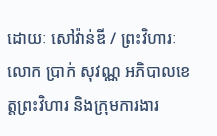ដោយៈ សៅវ៉ាន់ឌី / ព្រះវិហារៈ លោក ប្រាក់ សុវណ្ណ អភិបាលខេត្តព្រះវិហារ និងក្រុមការងារ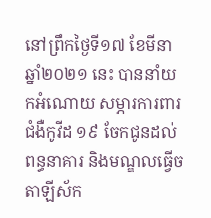នៅព្រឹកថ្ងៃទី១៧ ខែមីនា ឆ្នាំ២០២១ នេះ បាននាំយកអំណោយ សម្ភារការពារជំងឺកូវីដ ១៩ ចែកជូនដល់ពន្ធនាគារ និងមណ្ឌលធ្វើចតាឡីស័ក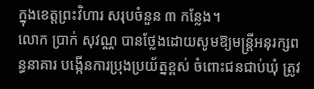ក្នុងខេត្តព្រះវិហារ សរុបចំនួន ៣ កន្លែង។
លោក ប្រាក់ សុវណ្ណ បានថ្លែងដោយសូមឱ្យមន្ត្រីអនុរក្សពន្ធនាគារ បង្កើនការប្រុងប្រយ័ត្នខ្ពស់ ចំពោះជនជាប់ឃុំ ត្រូវ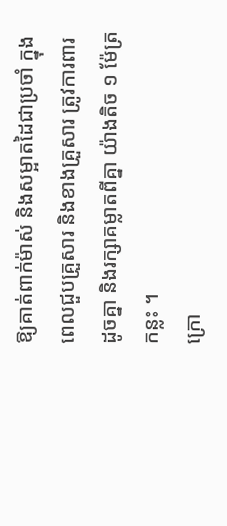ឱ្យគាត់ពាក់ម៉ាស់ និងសម្អាតដៃជាប្រចាំ ក្នុងពេលជួបគ្រួសារ និងខាងគ្រួសារ ត្រូវការពារដូចគ្នា និងរក្សាគម្លាតពីគ្នា យ៉ាងតិច ១ ម៉ែត្រកន្លះ ។
ក្រោ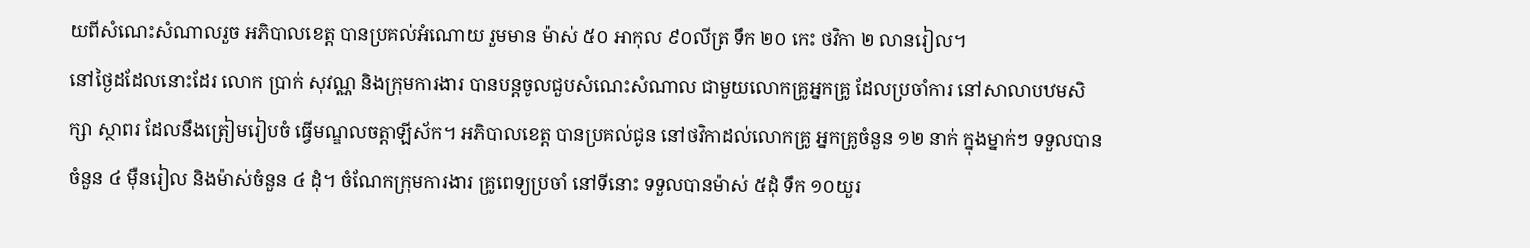យពីសំណេះសំណាលរួច អភិបាលខេត្ត បានប្រគល់អំណោយ រួមមាន ម៉ាស់ ៥០ អាកុល ៩០លីត្រ ទឹក ២០ កេះ ថវិកា ២ លានរៀល។
នៅថ្ងៃដដែលនោះដែរ លោក ប្រាក់ សុវណ្ណ និងក្រុមការងារ បានបន្តចូលជួបសំណេះសំណាល ជាមួយលោកគ្រូអ្នកគ្រូ ដែលប្រចាំការ នៅសាលាបឋមសិក្សា ស្ថាពរ ដែលនឹងត្រៀមរៀបចំ ធ្វើមណ្ឌលចត្តាឡីស័ក។ អភិបាលខេត្ត បានប្រគល់ជូន នៅថវិកាដល់លោកគ្រូ អ្នកគ្រូចំនួន ១២ នាក់ ក្នុងម្នាក់ៗ ទទួលបាន ចំនួន ៤ ម៉ឺនរៀល និងម៉ាស់ចំនួន ៤ ដុំ។ ចំណែកក្រុមការងារ គ្រូពេទ្យប្រចាំ នៅទីនោះ ទទួលបានម៉ាស់ ៥ដុំ ទឹក ១០យួរ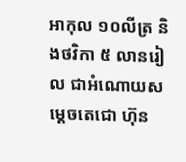អាកុល ១០លីត្រ និងថវិកា ៥ លានរៀល ជាអំណោយសម្ដេចតេជោ ហ៊ុន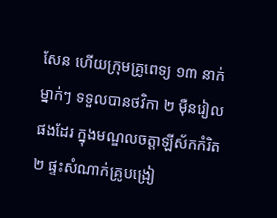សែន ហើយក្រុមគ្រូពេទ្យ ១៣ នាក់ ម្នាក់ៗ ទទួលបានថវិកា ២ ម៉ឺនរៀល ផងដែរ ក្នុងមណ្ឌលចត្តាឡីស័កកំរិត២ ផ្ទះសំណាក់គ្រូបង្រៀ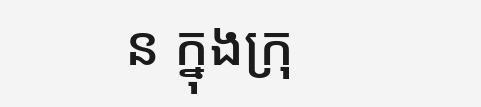ន ក្នុងក្រុ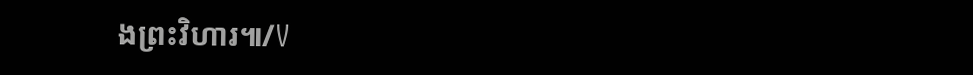ងព្រះវិហារ៕/V